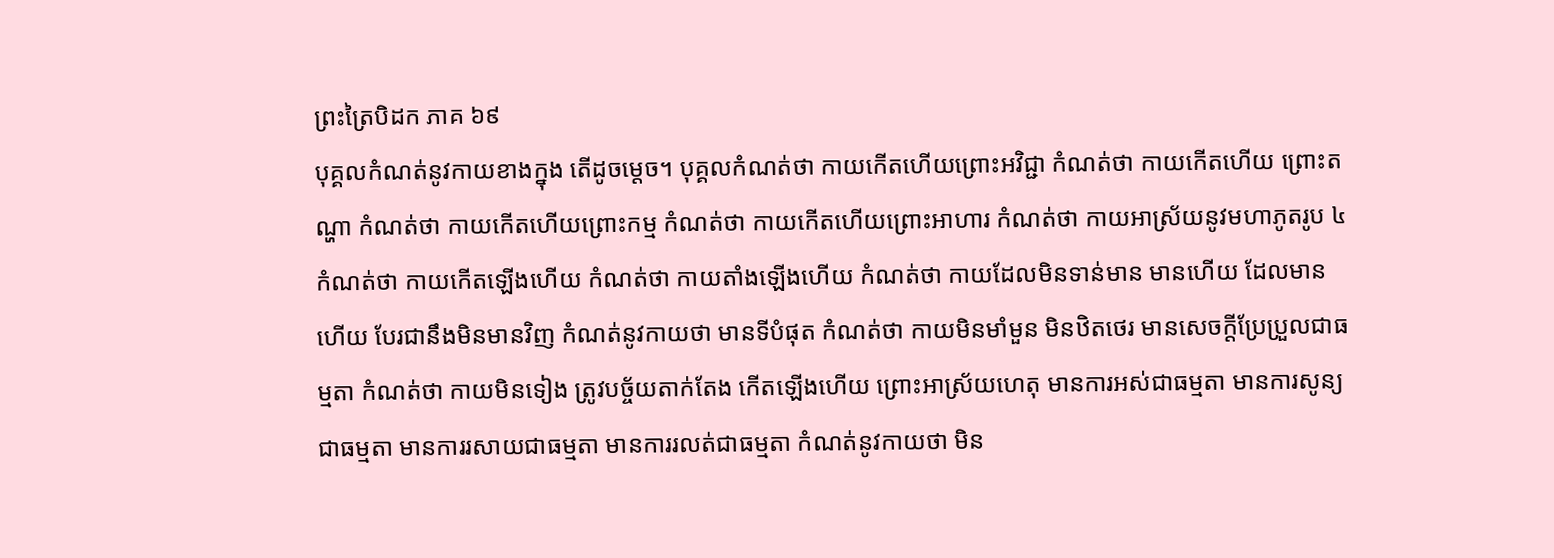ព្រះត្រៃបិដក ភាគ ៦៩
បុគ្គលកំណត់នូវកាយខាងក្នុង តើដូចម្ដេច។ បុគ្គលកំណត់ថា កាយកើតហើយព្រោះអវិជ្ជា កំណត់ថា កាយកើតហើយ ព្រោះតណ្ហា កំណត់ថា កាយកើតហើយព្រោះកម្ម កំណត់ថា កាយកើតហើយព្រោះអាហារ កំណត់ថា កាយអាស្រ័យនូវមហាភូតរូប ៤ កំណត់ថា កាយកើតឡើងហើយ កំណត់ថា កាយតាំងឡើងហើយ កំណត់ថា កាយដែលមិនទាន់មាន មានហើយ ដែលមានហើយ បែរជានឹងមិនមានវិញ កំណត់នូវកាយថា មានទីបំផុត កំណត់ថា កាយមិនមាំមួន មិនឋិតថេរ មានសេចក្ដីប្រែប្រួលជាធម្មតា កំណត់ថា កាយមិនទៀង ត្រូវបច្ច័យតាក់តែង កើតឡើងហើយ ព្រោះអាស្រ័យហេតុ មានការអស់ជាធម្មតា មានការសូន្យជាធម្មតា មានការរសាយជាធម្មតា មានការរលត់ជាធម្មតា កំណត់នូវកាយថា មិន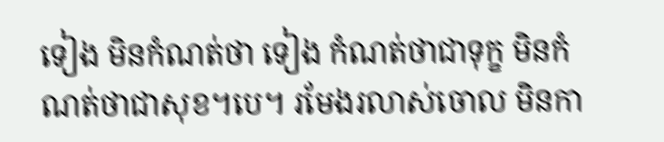ទៀង មិនកំណត់ថា ទៀង កំណត់ថាជាទុក្ខ មិនកំណត់ថាជាសុខ។បេ។ រមែងរលាស់ចោល មិនកា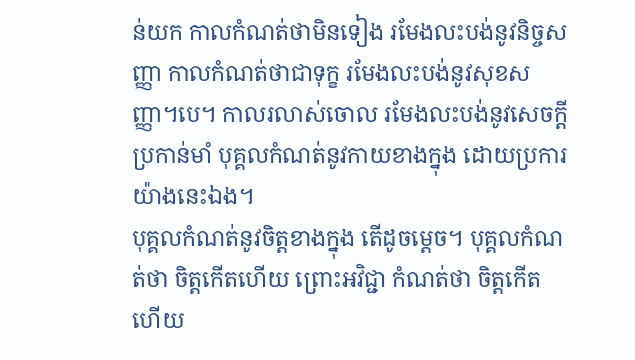ន់យក កាលកំណត់ថាមិនទៀង រមែងលះបង់នូវនិច្ចសញ្ញា កាលកំណត់ថាជាទុក្ខ រមែងលះបង់នូវសុខសញ្ញា។បេ។ កាលរលាស់ចោល រមែងលះបង់នូវសេចក្ដីប្រកាន់មាំ បុគ្គលកំណត់នូវកាយខាងក្នុង ដោយប្រការយ៉ាងនេះឯង។
បុគ្គលកំណត់នូវចិត្តខាងក្នុង តើដូចម្ដេច។ បុគ្គលកំណត់ថា ចិត្តកើតហើយ ព្រោះអវិជ្ជា កំណត់ថា ចិត្តកើតហើយ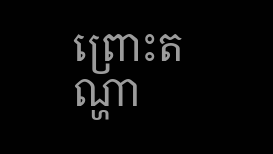ព្រោះតណ្ហា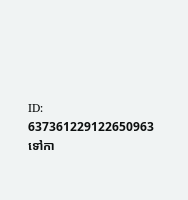ID: 637361229122650963
ទៅកា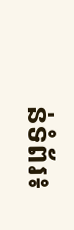ន់ទំព័រ៖